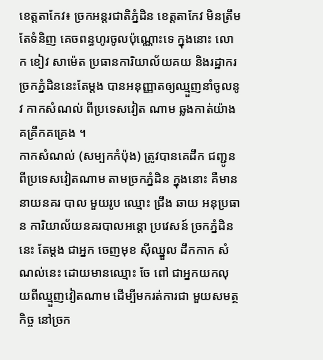ខេត្តតាកែវ៖ ច្រកអន្តរជាតិភ្នំដិន ខេត្តតាកែវ មិនត្រឹមតែទំនិញ គេចពន្ធហូរចូលប៉ុណ្ណោះទេ ក្នុងនោះ លោក ខៀវ សាម៉េត ប្រធានការិយាល័យគយ និងរដ្ឋាករច្រកភ្នំដិននេះតែម្តង បានអនុញ្ញាតឲ្យឈ្មួញនាំចូលនូវ កាកសំណល់ ពីប្រទេសវៀត ណាម ឆ្លងកាត់យ៉ាងគគ្រឹកគគ្រេង ។
កាកសំណល់ (សម្បកកំប៉ុង) ត្រូវបានគេដឹក ជញ្ជូនពីប្រទេសវៀតណាម តាមច្រកភ្នំដិន ក្នុងនោះ គឺមាននាយនគរ បាល មួយរូប ឈ្មោះ ជ្រឹង ឆាយ អនុប្រធាន ការិយាល័យនគរបាលអន្តោ ប្រវេសន៍ ច្រកភ្នំដិននេះ តែម្តង ជាអ្នក ចេញមុខ ស៊ីឈ្នួល ដឹកកាក សំណល់នេះ ដោយមានឈ្មោះ ចែ ពៅ ជាអ្នកយកលុយពីឈ្មួញវៀតណាម ដើម្បីមករត់ការជា មួយសមត្ថកិច្ច នៅច្រក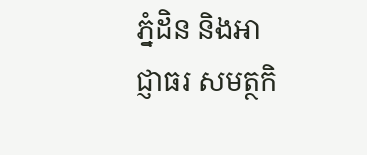ភ្នំដិន និងអាជ្ញាធរ សមត្ថកិ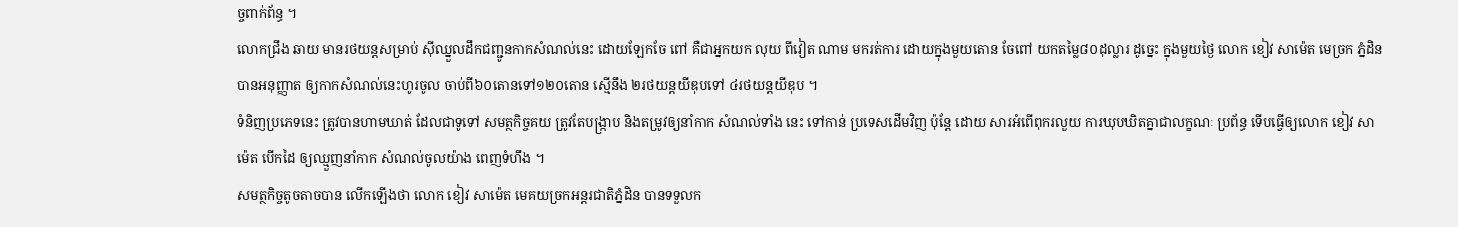ច្ចពាក់ព័ន្ធ ។
លោកជ្រឹង ឆាយ មានរថយន្តសម្រាប់ ស៊ីឈ្នួលដឹកជញ្ជូនកាកសំណល់នេះ ដោយឡែកចែ ពៅ គឺជាអ្នកយក លុយ ពីវៀត ណាម មករត់ការ ដោយក្នុងមួយតោន ចែពៅ យកតម្លៃ៨០ដុល្លារ ដូច្នេះ ក្នុងមួយថ្ងៃ លោក ខៀវ សាម៉េត មេច្រក ភ្នំដិន បានអនុញ្ញាត ឲ្យកាកសំណល់នេះហូរចូល ចាប់ពី៦០តោនទៅ១២០តោន ស្មើនឹង ២រថយន្តយីឌុបទៅ ៤រថយន្តយីឌុប ។
ទំនិញប្រភេទនេះ ត្រូវបានហាមឃាត់ ដែលជាទូទៅ សមត្ថកិច្ចគយ ត្រូវតែបង្ក្រាប និងតម្រូវឲ្យនាំកាក សំណល់ទាំង នេះ ទៅកាន់ ប្រទេសដើមវិញ ប៉ុន្តែ ដោយ សារអំពើពុករលួយ ការឃុបឃិតគ្នាជាលក្ខណៈ ប្រព័ន្ធ ទើបធ្វើឲ្យលោក ខៀវ សាម៉េត បើកដៃ ឲ្យឈ្មួញនាំកាក សំណល់ចូលយ៉ាង ពេញទំហឹង ។
សមត្ថកិច្ចតូចតាចបាន លើកឡើងថា លោក ខៀវ សាម៉េត មេគយច្រកអន្តរជាតិភ្នំដិន បានទទួលក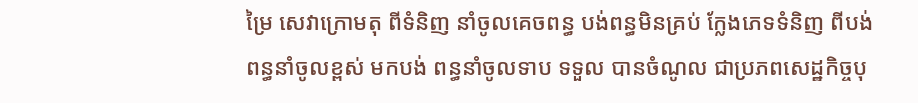ម្រៃ សេវាក្រោមតុ ពីទំនិញ នាំចូលគេចពន្ធ បង់ពន្ធមិនគ្រប់ ក្លែងភេទទំនិញ ពីបង់ពន្ធនាំចូលខ្ពស់ មកបង់ ពន្ធនាំចូលទាប ទទួល បានចំណូល ជាប្រភពសេដ្ឋកិច្ចបុ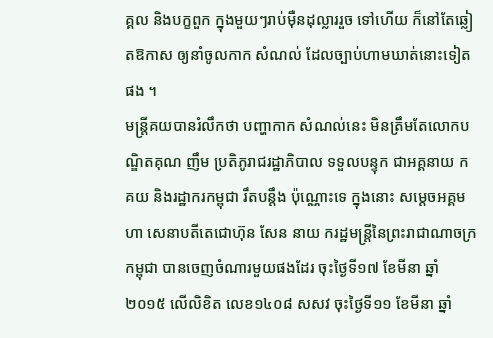គ្គល និងបក្ខពួក ក្នុងមួយៗរាប់ម៉ឺនដុល្លាររួច ទៅហើយ ក៏នៅតែឆ្លៀតឱកាស ឲ្យនាំចូលកាក សំណល់ ដែលច្បាប់ហាមឃាត់នោះទៀតផង ។
មន្ត្រីគយបានរំលឹកថា បញ្ហាកាក សំណល់នេះ មិនត្រឹមតែលោកបណ្ឌិតគុណ ញឹម ប្រតិភូរាជរដ្ឋាភិបាល ទទួលបន្ទុក ជាអគ្គនាយ កគយ និងរដ្ឋាករកម្ពុជា រឹតបន្តឹង ប៉ុណ្ណោះទេ ក្នុងនោះ សម្តេចអគ្គមហា សេនាបតីតេជោហ៊ុន សែន នាយ ករដ្ឋមន្ត្រីនៃព្រះរាជាណាចក្រកម្ពុជា បានចេញចំណារមួយផងដែរ ចុះថ្ងៃទី១៧ ខែមីនា ឆ្នាំ២០១៥ លើលិខិត លេខ១៤០៨ សសវ ចុះថ្ងៃទី១១ ខែមីនា ឆ្នាំ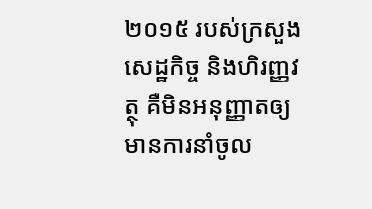២០១៥ របស់ក្រសួងសេដ្ឋកិច្ច និងហិរញ្ញវត្ថុ គឺមិនអនុញ្ញាតឲ្យមានការនាំចូល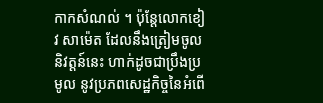កាកសំណល់ ។ ប៉ុន្តែលោកខៀវ សាម៉េត ដែលនឹងត្រៀមចូលនិវត្តន៍នេះ ហាក់ដូចជាប្រឹងប្រមូល នូវប្រភពសេដ្ឋកិច្ចនៃអំពើ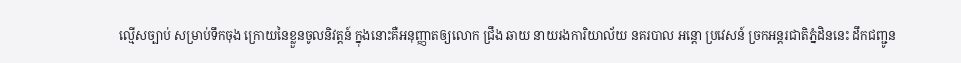ល្មើសច្បាប់ សម្រាប់ទឹកចុង ក្រោយនៃខ្លួនចូលនិវត្តន៍ ក្នុងនោះគឺអនុញ្ញាតឲ្យលោក ជ្រឹង ឆាយ នាយរងការិយាល័យ នគរបាល អន្តោ ប្រវេសន៍ ច្រកអន្តរជាតិភ្នំដិននេះ ដឹកជញ្ជូន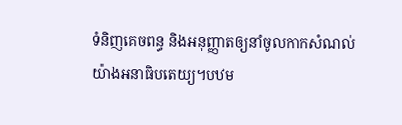ទំនិញគេចពន្ធ និងអនុញ្ញាតឲ្យនាំចូលកាកសំណល់ យ៉ាងអនាធិបតេយ្យ។បឋម